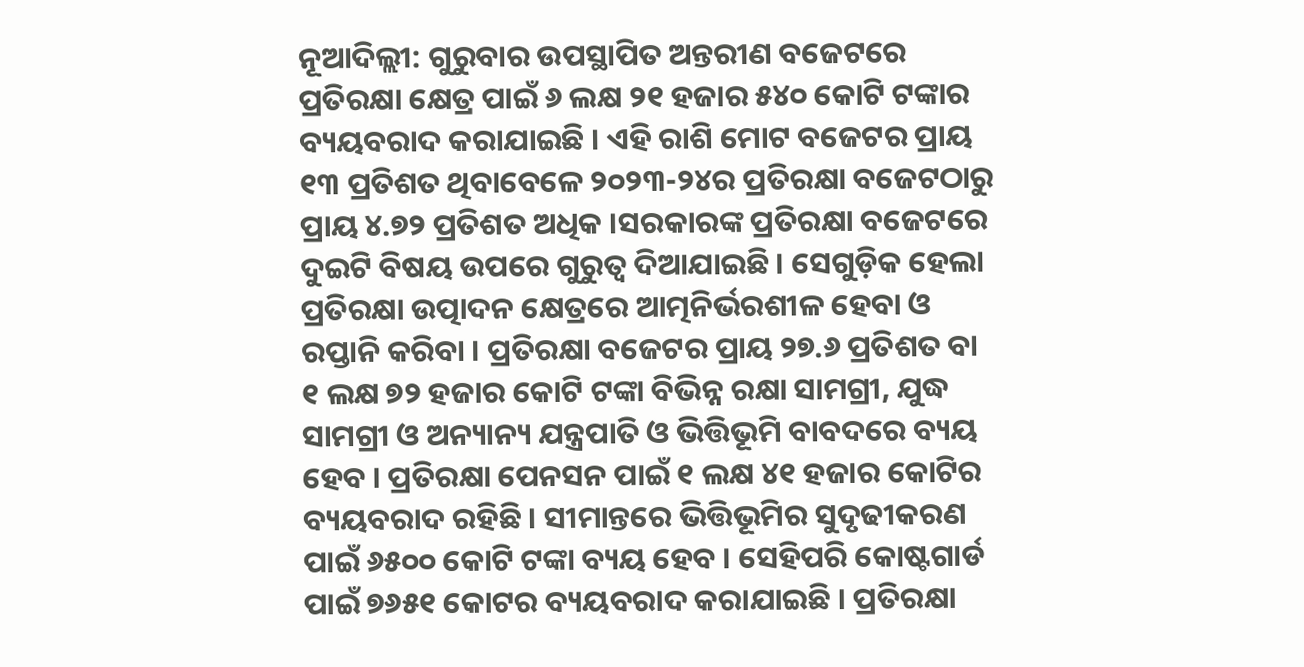ନୂଆଦିଲ୍ଲୀ: ଗୁରୁବାର ଉପସ୍ଥାପିତ ଅନ୍ତରୀଣ ବଜେଟରେ ପ୍ରତିରକ୍ଷା କ୍ଷେତ୍ର ପାଇଁ ୬ ଲକ୍ଷ ୨୧ ହଜାର ୫୪୦ କୋଟି ଟଙ୍କାର ବ୍ୟୟବରାଦ କରାଯାଇଛି । ଏହି ରାଶି ମୋଟ ବଜେଟର ପ୍ରାୟ ୧୩ ପ୍ରତିଶତ ଥିବାବେଳେ ୨୦୨୩-୨୪ର ପ୍ରତିରକ୍ଷା ବଜେଟଠାରୁ ପ୍ରାୟ ୪.୭୨ ପ୍ରତିଶତ ଅଧିକ ।ସରକାରଙ୍କ ପ୍ରତିରକ୍ଷା ବଜେଟରେ ଦୁଇଟି ବିଷୟ ଉପରେ ଗୁରୁତ୍ବ ଦିଆଯାଇଛି । ସେଗୁଡ଼ିକ ହେଲା ପ୍ରତିରକ୍ଷା ଉତ୍ପାଦନ କ୍ଷେତ୍ରରେ ଆତ୍ମନିର୍ଭରଶୀଳ ହେବା ଓ ରପ୍ତାନି କରିବା । ପ୍ରତିରକ୍ଷା ବଜେଟର ପ୍ରାୟ ୨୭.୬ ପ୍ରତିଶତ ବା ୧ ଲକ୍ଷ ୭୨ ହଜାର କୋଟି ଟଙ୍କା ବିଭିନ୍ନ ରକ୍ଷା ସାମଗ୍ରୀ, ଯୁଦ୍ଧ ସାମଗ୍ରୀ ଓ ଅନ୍ୟାନ୍ୟ ଯନ୍ତ୍ରପାତି ଓ ଭିତ୍ତିଭୂମି ବାବଦରେ ବ୍ୟୟ ହେବ । ପ୍ରତିରକ୍ଷା ପେନସନ ପାଇଁ ୧ ଲକ୍ଷ ୪୧ ହଜାର କୋଟିର ବ୍ୟୟବରାଦ ରହିଛି । ସୀମାନ୍ତରେ ଭିତ୍ତିଭୂମିର ସୁଦୃଢୀକରଣ ପାଇଁ ୬୫୦୦ କୋଟି ଟଙ୍କା ବ୍ୟୟ ହେବ । ସେହିପରି କୋଷ୍ଟଗାର୍ଡ ପାଇଁ ୭୬୫୧ କୋଟର ବ୍ୟୟବରାଦ କରାଯାଇଛି । ପ୍ରତିରକ୍ଷା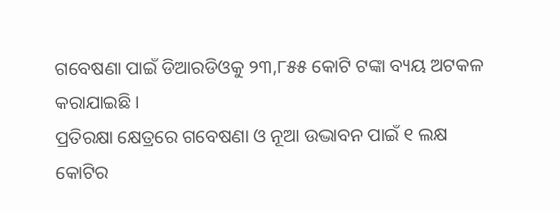ଗବେଷଣା ପାଇଁ ଡିଆରଡିଓକୁ ୨୩,୮୫୫ କୋଟି ଟଙ୍କା ବ୍ୟୟ ଅଟକଳ କରାଯାଇଛି ।
ପ୍ରତିରକ୍ଷା କ୍ଷେତ୍ରରେ ଗବେଷଣା ଓ ନୂଆ ଉଦ୍ଭାବନ ପାଇଁ ୧ ଲକ୍ଷ କୋଟିର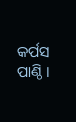କର୍ପସ ପାଣ୍ଠି ।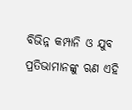ବିଭିନ୍ନ କମ୍ପାନି ଓ ଯୁବ ପ୍ରତିଭାମାନଙ୍କୁ ଋଣ ଏହି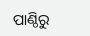ପାଣ୍ଠିରୁ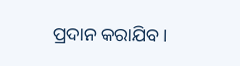ପ୍ରଦାନ କରାଯିବ ।